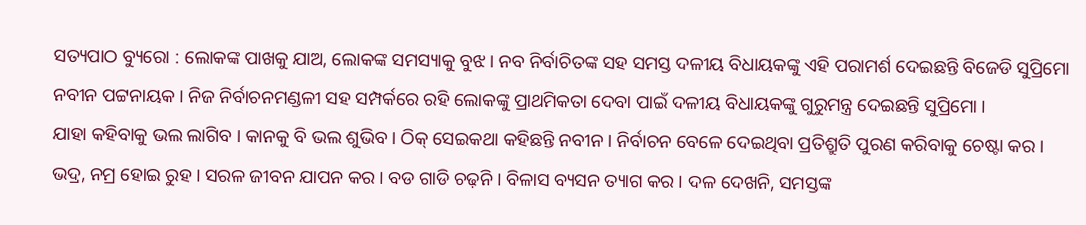ସତ୍ୟପାଠ ବ୍ୟୁରୋ : ଲୋକଙ୍କ ପାଖକୁ ଯାଅ, ଲୋକଙ୍କ ସମସ୍ୟାକୁ ବୁଝ । ନବ ନିର୍ବାଚିତଙ୍କ ସହ ସମସ୍ତ ଦଳୀୟ ବିଧାୟକଙ୍କୁ ଏହି ପରାମର୍ଶ ଦେଇଛନ୍ତି ବିଜେଡି ସୁପ୍ରିମୋ ନବୀନ ପଟ୍ଟନାୟକ । ନିଜ ନିର୍ବାଚନମଣ୍ଡଳୀ ସହ ସମ୍ପର୍କରେ ରହି ଲୋକଙ୍କୁ ପ୍ରାଥମିକତା ଦେବା ପାଇଁ ଦଳୀୟ ବିଧାୟକଙ୍କୁ ଗୁରୁମନ୍ତ୍ର ଦେଇଛନ୍ତି ସୁପ୍ରିମୋ ।
ଯାହା କହିବାକୁ ଭଲ ଲାଗିବ । କାନକୁ ବି ଭଲ ଶୁଭିବ । ଠିକ୍ ସେଇକଥା କହିଛନ୍ତି ନବୀନ । ନିର୍ବାଚନ ବେଳେ ଦେଇଥିବା ପ୍ରତିଶ୍ରୁତି ପୁରଣ କରିବାକୁ ଚେଷ୍ଟା କର । ଭଦ୍ର, ନମ୍ର ହୋଇ ରୁହ । ସରଳ ଜୀବନ ଯାପନ କର । ବଡ ଗାଡି ଚଢ଼ନି । ବିଳାସ ବ୍ୟସନ ତ୍ୟାଗ କର । ଦଳ ଦେଖନି, ସମସ୍ତଙ୍କ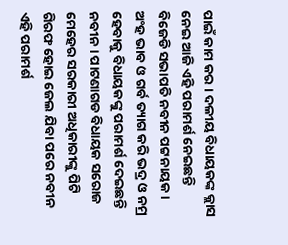ପାଇଁ କାମ କର । ଦଳୀୟ ବିଧାୟକଙ୍କ କ୍ଲାସ ନେଇ ଆଜି ଏହି ପରାମର୍ଶ ନେଇଛନ୍ତି ବିଜେଡି ସଭାପତି ନବୀନ ପଟ୍ଟନାୟକ ।
ଅଂହ ଭାବ ଓ ଗର୍ବ ତ୍ୟାଗ କରି ଭଦ୍ର ଓ ନମ୍ର ହେବାକୁ ବିଧାୟକଙ୍କୁ ପରାମର୍ଶ ଦେଇଛନ୍ତି ନବୀନ । ପାଟଣାଗଡ ବିଧାୟକ ସରୋଜ ମେହେର ସରକାରୀ ଅଧିକାରୀଙ୍କୁ ପିଟି ଗିରଫ ହୋଇ ଜେଲ ଯିବା ପରେ ନବୀନ ଏହି ପରାମର୍ଶ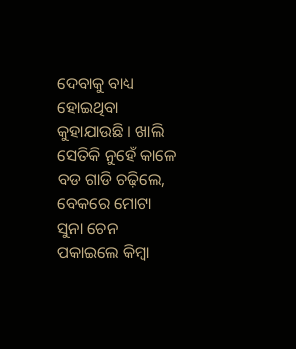ଦେବାକୁ ବାଧ୍ୟ ହୋଇଥିବା କୁହାଯାଉଛି । ଖାଲି ସେତିକି ନୁହେଁ କାଳେ ବଡ ଗାଡି ଚଢ଼ିଲେ, ବେକରେ ମୋଟା ସୁନା ଚେନ ପକାଇଲେ କିମ୍ବା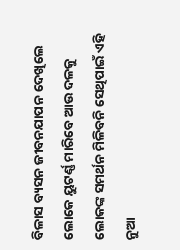ବିଳାସ ବ୍ୟସନ ଜୀବନଯାପନ ଦେଖିଲେ ଲୋକେ ୟୁଟର୍ଣ୍ଣ ମାରିବେ ଆଉ ଦଳକୁ ଲୋକଙ୍କ ସମର୍ଥନ ମିଳିବନି ସେଥିପାଇଁ ଏହି ନୁଆ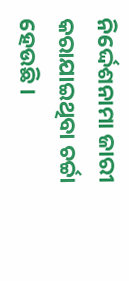ନିର୍ଦ୍ଦେଶନାମା ଜାରୀ କରାଯାଇଥିବା ଚର୍ଚ୍ଚା ହେଉଛି ।